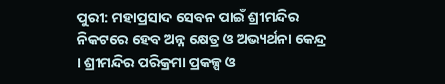ପୁରୀ: ମହାପ୍ରସାଦ ସେବନ ପାଇଁ ଶ୍ରୀମନ୍ଦିର ନିକଟରେ ହେବ ଅନ୍ନ କ୍ଷେତ୍ର ଓ ଅଭ୍ୟର୍ଥନା କେନ୍ଦ୍ର । ଶ୍ରୀମନ୍ଦିର ପରିକ୍ରମା ପ୍ରକଳ୍ପ ଓ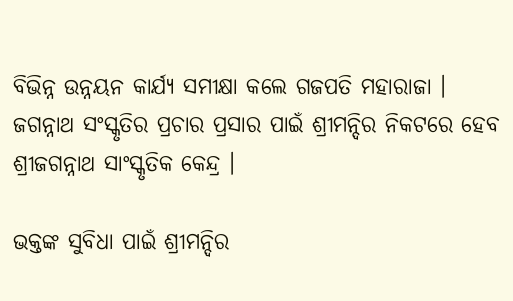ବିଭିନ୍ନ ଉନ୍ନୟନ କାର୍ଯ୍ୟ ସମୀକ୍ଷା କଲେ ଗଜପତି ମହାରାଜା । ଜଗନ୍ନାଥ ସଂସ୍କୃତିର ପ୍ରଚାର ପ୍ରସାର ପାଇଁ ଶ୍ରୀମନ୍ଦିର ନିକଟରେ ହେବ ଶ୍ରୀଜଗନ୍ନାଥ ସାଂସ୍କୃତିକ କେନ୍ଦ୍ର ।

ଭକ୍ତଙ୍କ ସୁବିଧା ପାଇଁ ଶ୍ରୀମନ୍ଦିର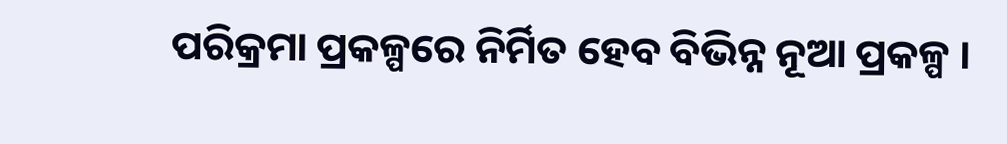ପରିକ୍ରମା ପ୍ରକଳ୍ପରେ ନିର୍ମିତ ହେବ ବିଭିନ୍ନ ନୂଆ ପ୍ରକଳ୍ପ ।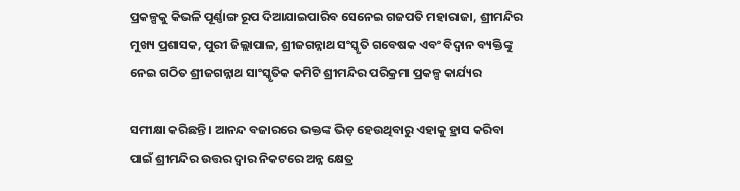ପ୍ରକଳ୍ପକୁ କିଭଳି ପୂର୍ଣ୍ଣାଙ୍ଗ ରୂପ ଦିଆଯାଇପାରିବ ସେନେଇ ଗଜପତି ମହାରାଜା, ଶ୍ରୀମନ୍ଦିର ମୁଖ୍ୟ ପ୍ରଶାସକ, ପୁରୀ ଜିଲ୍ଲାପାଳ, ଶ୍ରୀଜଗନ୍ନାଥ ସଂସ୍କୃତି ଗବେଷକ ଏବଂ ବିଦ୍ୱାନ ବ୍ୟକ୍ତିଙ୍କୁ ନେଇ ଗଠିତ ଶ୍ରୀଜଗନ୍ନାଥ ସାଂସ୍କୃତିକ କମିଟି ଶ୍ରୀମନ୍ଦିର ପରିକ୍ରମା ପ୍ରକଳ୍ପ କାର୍ଯ୍ୟର

ସମୀକ୍ଷା କରିଛନ୍ତି । ଆନନ୍ଦ ବଜାରରେ ଭକ୍ତଙ୍କ ଭିଡ଼ ହେଉଥିବାରୁ ଏହାକୁ ହ୍ରାସ କରିବା ପାଇଁ ଶ୍ରୀମନ୍ଦିର ଉତ୍ତର ଦ୍ବାର ନିକଟରେ ଅନ୍ନ କ୍ଷେତ୍ର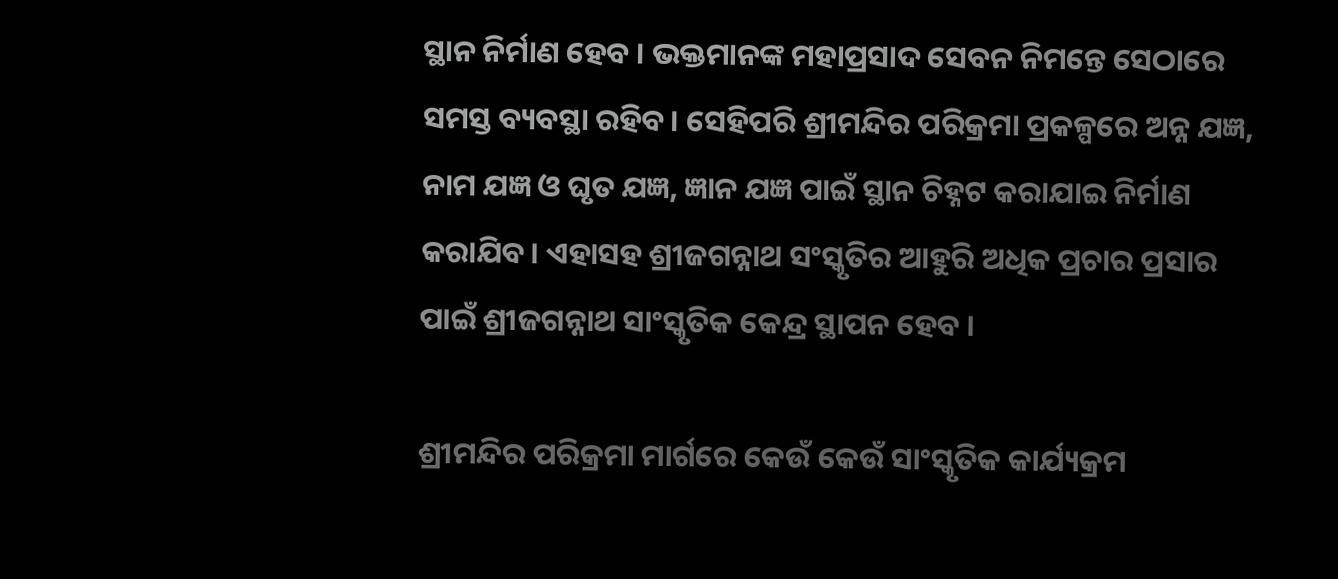ସ୍ଥାନ ନିର୍ମାଣ ହେବ । ଭକ୍ତମାନଙ୍କ ମହାପ୍ରସାଦ ସେବନ ନିମନ୍ତେ ସେଠାରେ ସମସ୍ତ ବ୍ୟବସ୍ଥା ରହିବ। ସେହିପରି ଶ୍ରୀମନ୍ଦିର ପରିକ୍ରମା ପ୍ରକଳ୍ପରେ ଅନ୍ନ ଯଜ୍ଞ, ନାମ ଯଜ୍ଞ ଓ ଘୃତ ଯଜ୍ଞ, ଜ୍ଞାନ ଯଜ୍ଞ ପାଇଁ ସ୍ଥାନ ଚିହ୍ନଟ କରାଯାଇ ନିର୍ମାଣ କରାଯିବ। ଏହାସହ ଶ୍ରୀଜଗନ୍ନାଥ ସଂସ୍କୃତିର ଆହୁରି ଅଧିକ ପ୍ରଚାର ପ୍ରସାର ପାଇଁ ଶ୍ରୀଜଗନ୍ନାଥ ସାଂସ୍କୃତିକ କେନ୍ଦ୍ର ସ୍ଥାପନ ହେବ ।

ଶ୍ରୀମନ୍ଦିର ପରିକ୍ରମା ମାର୍ଗରେ କେଉଁ କେଉଁ ସାଂସ୍କୃତିକ କାର୍ଯ୍ୟକ୍ରମ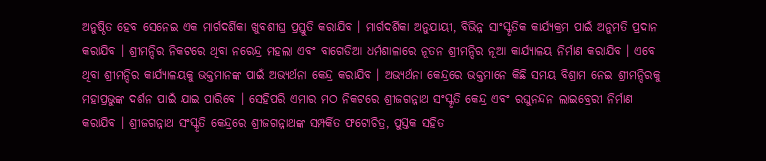ଅନୁଷ୍ଠିତ ହେବ ସେନେଇ ଏକ ମାର୍ଗଦର୍ଶିକା ଖୁବଶୀଘ୍ର ପ୍ରସ୍ତୁତି କରାଯିବ । ମାର୍ଗଦର୍ଶିକା ଅନୁଯାୟୀ, ବିଭିନ୍ନ ସାଂସ୍କୃତିକ କାର୍ଯ୍ୟକ୍ରମ ପାଇଁ ଅନୁମତି ପ୍ରଦାନ କରାଯିବ । ଶ୍ରୀମନ୍ଦିର ନିକଟରେ ଥିବା ନରେନ୍ଦ୍ର ମହଲା ଏବଂ ବାଗେଡିଆ ଧର୍ମଶାଳାରେ ନୂତନ ଶ୍ରୀମନ୍ଦିର ନୂଆ କାର୍ଯ୍ୟାଳୟ ନିର୍ମାଣ କରାଯିବ । ଏବେ ଥିବା ଶ୍ରୀମନ୍ଦିର କାର୍ଯ୍ୟାଳୟକୁ ଭକ୍ତମାନଙ୍କ ପାଇଁ ଅଭ୍ୟର୍ଥନା କେନ୍ଦ୍ର କରାଯିବ । ଅଭ୍ୟର୍ଥନା କେନ୍ଦ୍ରରେ ଭକ୍ତମାନେ କିଛି ସମୟ ବିଶ୍ରାମ ନେଇ ଶ୍ରୀମନ୍ଦିରକୁ ମହାପ୍ରଭୁଙ୍କ ଦର୍ଶନ ପାଇଁ ଯାଇ ପାରିବେ ।‌ ସେହିପରି ଏମାର ମଠ ନିକଟରେ ଶ୍ରୀଜଗନ୍ନାଥ ସଂସ୍କୃତି କେନ୍ଦ୍ର ଏବଂ ରଘୁନନ୍ଦନ ଲାଇବ୍ରେରୀ ନିର୍ମାଣ କରାଯିବ । ଶ୍ରୀଜଗନ୍ନାଥ ସଂସ୍କୃତି କେନ୍ଦ୍ରରେ ଶ୍ରୀଜଗନ୍ନାଥଙ୍କ ସମ୍ପର୍କିତ ଫଟୋଚିତ୍ର, ପୁସ୍ତକ ସହିତ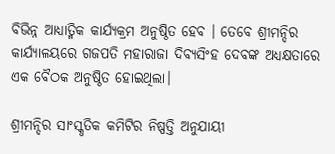ବିଭିନ୍ନ ଆଧ୍ୟାତ୍ମିକ କାର୍ଯ୍ୟକ୍ରମ ଅନୁଷ୍ଠିତ ହେବ । ତେବେ ଶ୍ରୀମନ୍ଦିର କାର୍ଯ୍ୟାଳୟରେ ଗଜପତି ମହାରାଜା ଦିବ୍ୟସିଂହ ଦେବଙ୍କ ଅଧ୍ୟକ୍ଷତାରେ ଏକ ବୈଠକ ଅନୁଷ୍ଠିତ ହୋଇଥିଲା।

ଶ୍ରୀମନ୍ଦିର ସାଂସ୍କୃତିକ କମିଟିର ନିଷ୍ପତ୍ତି ଅନୁଯାୟୀ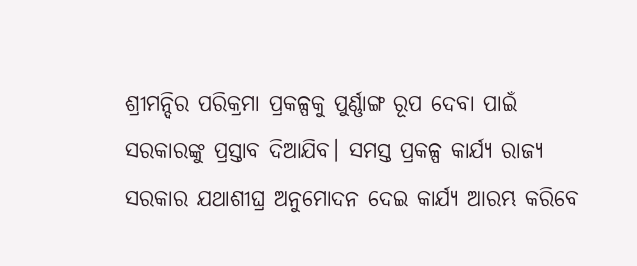ଶ୍ରୀମନ୍ଦିର ପରିକ୍ରମା ପ୍ରକଳ୍ପକୁ ପୁର୍ଣ୍ଣାଙ୍ଗ ରୂପ ଦେବା ପାଇଁ ସରକାରଙ୍କୁ ପ୍ରସ୍ତାବ ଦିଆଯିବ। ସମସ୍ତ ପ୍ରକଳ୍ପ କାର୍ଯ୍ୟ ରାଜ୍ୟ ସରକାର ଯଥାଶୀଘ୍ର ଅନୁମୋଦନ ଦେଇ କାର୍ଯ୍ୟ ଆରମ୍ଭ କରିବେ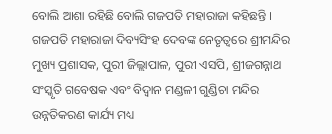ବୋଲି ଆଶା ରହିଛି ବୋଲି ଗଜପତି ମହାରାଜା କହିଛନ୍ତି । ଗଜପତି ମହାରାଜା ଦିବ୍ୟସିଂହ ଦେବଙ୍କ ନେତୃତ୍ୱରେ ଶ୍ରୀମନ୍ଦିର ମୁଖ୍ୟ ପ୍ରଶାସକ, ପୁରୀ ଜିଲ୍ଲାପାଳ, ପୁରୀ ଏସପି, ଶ୍ରୀଜଗନ୍ନାଥ ସଂସ୍କୃତି ଗବେଷକ ଏବଂ ବିଦ୍ୱାନ ମଣ୍ଡଳୀ ଗୁଣ୍ଡିଚା ମନ୍ଦିର ଉନ୍ନତିକରଣ କାର୍ଯ୍ୟ ମଧ୍ୟ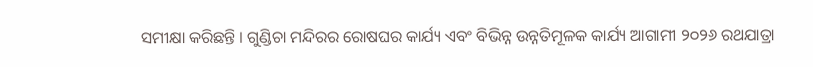ସମୀକ୍ଷା କରିଛନ୍ତି । ଗୁଣ୍ଡିଚା ମନ୍ଦିରର ରୋଷଘର କାର୍ଯ୍ୟ ଏବଂ ବିଭିନ୍ନ ଉନ୍ନତିମୂଳକ କାର୍ଯ୍ୟ ଆଗାମୀ ୨୦୨୬ ରଥଯାତ୍ରା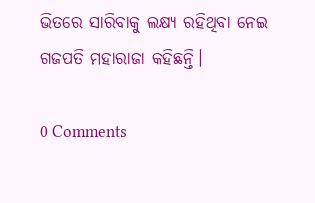ଭିତରେ ସାରିବାକୁ ଲକ୍ଷ୍ୟ ରହିଥିବା ନେଇ ଗଜପତି ମହାରାଜା କହିଛନ୍ତି।

0 Comments